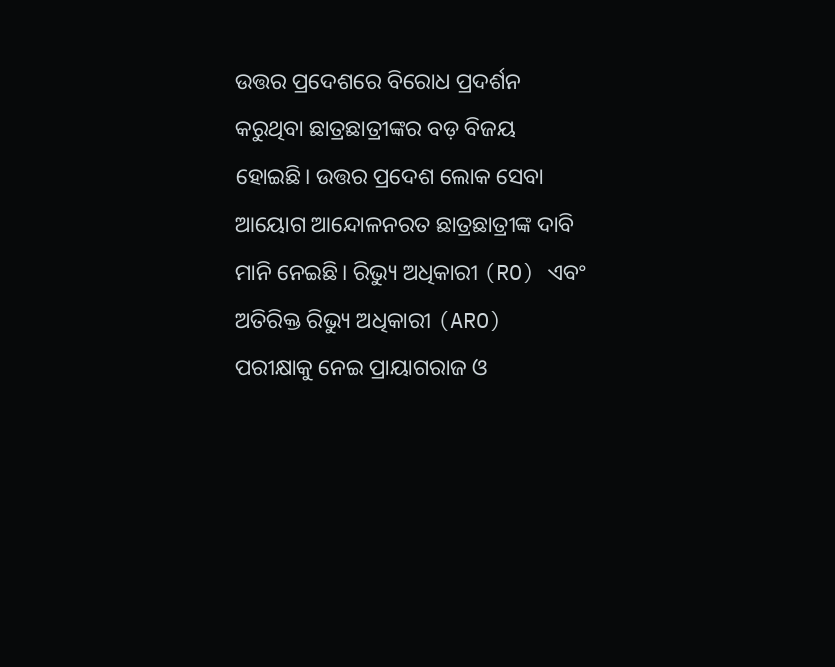ଉତ୍ତର ପ୍ରଦେଶରେ ବିରୋଧ ପ୍ରଦର୍ଶନ କରୁଥିବା ଛାତ୍ରଛାତ୍ରୀଙ୍କର ବଡ଼ ବିଜୟ ହୋଇଛି। ଉତ୍ତର ପ୍ରଦେଶ ଲୋକ ସେବା ଆୟୋଗ ଆନ୍ଦୋଳନରତ ଛାତ୍ରଛାତ୍ରୀଙ୍କ ଦାବି ମାନି ନେଇଛି। ରିଭ୍ୟୁ ଅଧିକାରୀ (RO) ଏବଂ ଅତିରିକ୍ତ ରିଭ୍ୟୁ ଅଧିକାରୀ (ARO) ପରୀକ୍ଷାକୁ ନେଇ ପ୍ରାୟାଗରାଜ ଓ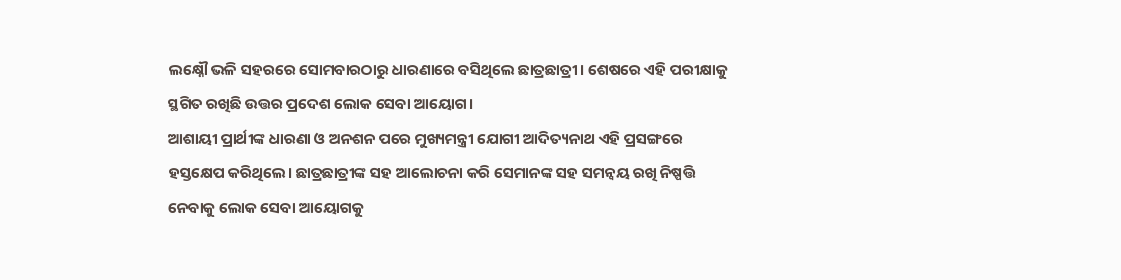ଲକ୍ଷ୍ନୌ ଭଳି ସହରରେ ସୋମବାରଠାରୁ ଧାରଣାରେ ବସିଥିଲେ ଛାତ୍ରଛାତ୍ରୀ। ଶେଷରେ ଏହି ପରୀକ୍ଷାକୁ ସ୍ଥଗିତ ରଖିଛି ଉତ୍ତର ପ୍ରଦେଶ ଲୋକ ସେବା ଆୟୋଗ।
ଆଶାୟୀ ପ୍ରାର୍ଥୀଙ୍କ ଧାରଣା ଓ ଅନଶନ ପରେ ମୁଖ୍ୟମନ୍ତ୍ରୀ ଯୋଗୀ ଆଦିତ୍ୟନାଥ ଏହି ପ୍ରସଙ୍ଗରେ ହସ୍ତକ୍ଷେପ କରିଥିଲେ। ଛାତ୍ରଛାତ୍ରୀଙ୍କ ସହ ଆଲୋଚନା କରି ସେମାନଙ୍କ ସହ ସମନ୍ୱୟ ରଖି ନିଷ୍ପତ୍ତି ନେବାକୁ ଲୋକ ସେବା ଆୟୋଗକୁ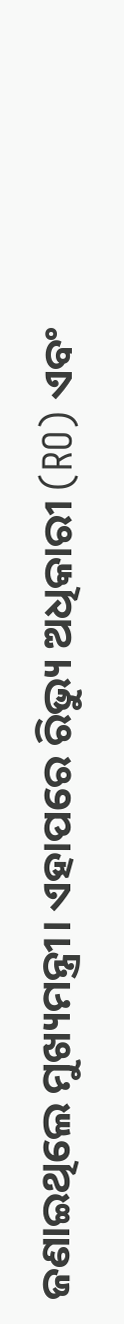ଜଣାଇଥିଲେ ମୁଖ୍ୟମନ୍ତ୍ରୀ। ଏହାପରେ ରିଭ୍ୟୁ ଅଧିକାରୀ (RO) ଏବଂ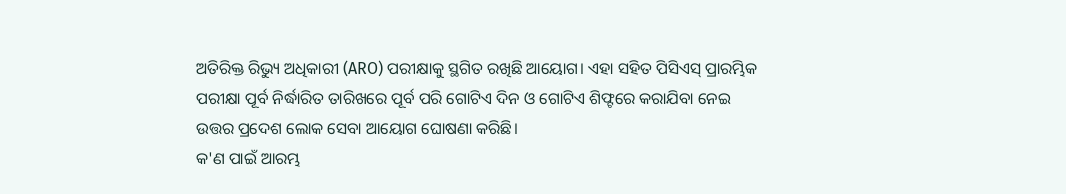ଅତିରିକ୍ତ ରିଭ୍ୟୁ ଅଧିକାରୀ (ARO) ପରୀକ୍ଷାକୁ ସ୍ଥଗିତ ରଖିଛି ଆୟୋଗ। ଏହା ସହିତ ପିସିଏସ୍ ପ୍ରାରମ୍ଭିକ ପରୀକ୍ଷା ପୂର୍ବ ନିର୍ଦ୍ଧାରିତ ତାରିଖରେ ପୂର୍ବ ପରି ଗୋଟିଏ ଦିନ ଓ ଗୋଟିଏ ଶିଫ୍ଟରେ କରାଯିବା ନେଇ ଉତ୍ତର ପ୍ରଦେଶ ଲୋକ ସେବା ଆୟୋଗ ଘୋଷଣା କରିଛି।
କ'ଣ ପାଇଁ ଆରମ୍ଭ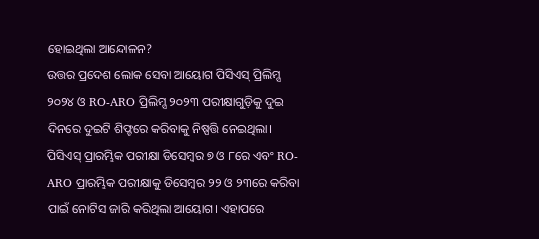ହୋଇଥିଲା ଆନ୍ଦୋଳନ?
ଉତ୍ତର ପ୍ରଦେଶ ଲୋକ ସେବା ଆୟୋଗ ପିସିଏସ୍ ପ୍ରିଲିମ୍ସ ୨୦୨୪ ଓ RO-ARO ପ୍ରିଲିମ୍ସ ୨୦୨୩ ପରୀକ୍ଷାଗୁଡ଼ିକୁ ଦୁଇ ଦିନରେ ଦୁଇଟି ଶିଫ୍ଟରେ କରିବାକୁ ନିଷ୍ପତ୍ତି ନେଇଥିଲା। ପିସିଏସ୍ ପ୍ରାରମ୍ଭିକ ପରୀକ୍ଷା ଡିସେମ୍ବର ୭ ଓ ୮ରେ ଏବଂ RO-ARO ପ୍ରାରମ୍ଭିକ ପରୀକ୍ଷାକୁ ଡିସେମ୍ବର ୨୨ ଓ ୨୩ରେ କରିବା ପାଇଁ ନୋଟିସ ଜାରି କରିଥିଲା ଆୟୋଗ। ଏହାପରେ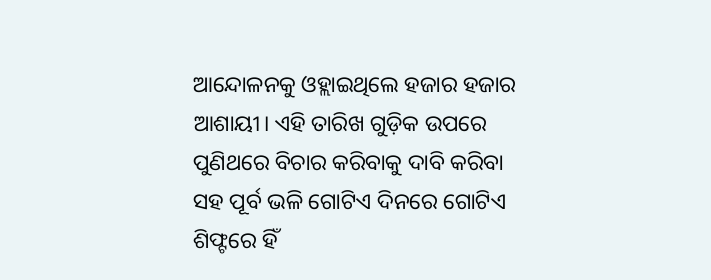ଆନ୍ଦୋଳନକୁ ଓହ୍ଲାଇଥିଲେ ହଜାର ହଜାର ଆଶାୟୀ। ଏହି ତାରିଖ ଗୁଡ଼ିକ ଉପରେ ପୁଣିଥରେ ବିଚାର କରିବାକୁ ଦାବି କରିବା ସହ ପୂର୍ବ ଭଳି ଗୋଟିଏ ଦିନରେ ଗୋଟିଏ ଶିଫ୍ଟରେ ହିଁ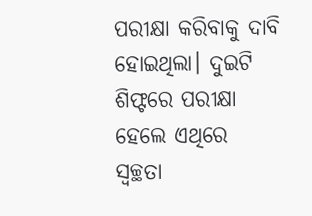ପରୀକ୍ଷା କରିବାକୁ ଦାବି ହୋଇଥିଲା। ଦୁଇଟି ଶିଫ୍ଟରେ ପରୀକ୍ଷା ହେଲେ ଏଥିରେ ସ୍ଵଚ୍ଛତା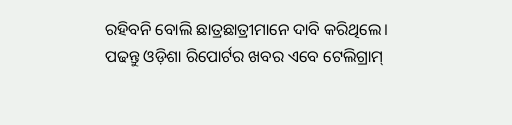ରହିବନି ବୋଲି ଛାତ୍ରଛାତ୍ରୀମାନେ ଦାବି କରିଥିଲେ।
ପଢନ୍ତୁ ଓଡ଼ିଶା ରିପୋର୍ଟର ଖବର ଏବେ ଟେଲିଗ୍ରାମ୍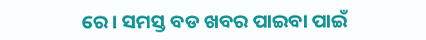ରେ। ସମସ୍ତ ବଡ ଖବର ପାଇବା ପାଇଁ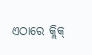ଏଠାରେ କ୍ଲିକ୍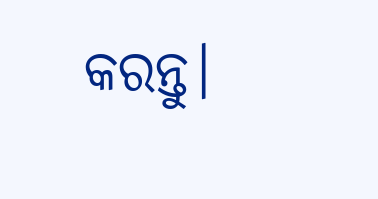କରନ୍ତୁ।